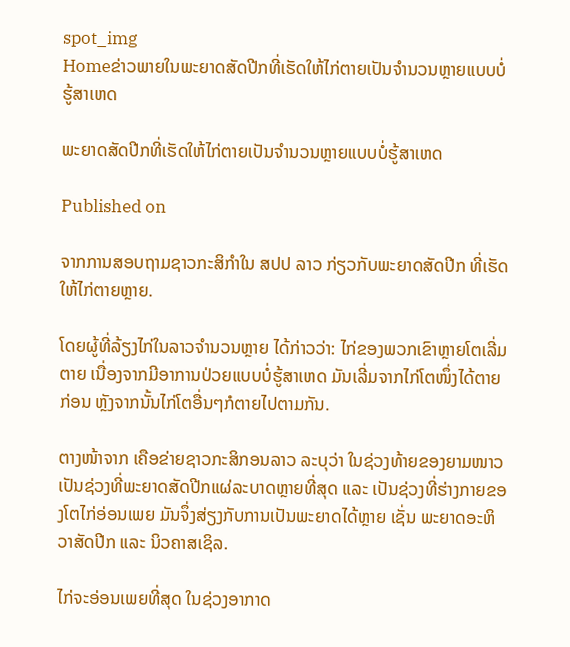spot_img
Homeຂ່າວພາຍໃນພະຍາດສັດປີກທີ່ເຮັດໃຫ້ໄກ່ຕາຍເປັນຈຳນວນຫຼາຍແບບບໍ່ຮູ້ສາເຫດ

ພະຍາດສັດປີກທີ່ເຮັດໃຫ້ໄກ່ຕາຍເປັນຈຳນວນຫຼາຍແບບບໍ່ຮູ້ສາເຫດ

Published on

ຈາກການສອບຖາມຊາວກະສິກຳໃນ ສປປ ລາວ ກ່ຽວກັບພະຍາດສັດປີກ ທີ່ເຮັດໃຫ້ໄກ່ຕາຍຫຼາຍ.

ໂດຍຜູ້ທີ່ລ້ຽງໄກ່ໃນລາວຈຳນວນຫຼາຍ ໄດ້ກ່າວວ່າ: ໄກ່ຂອງພວກເຂົາຫຼາຍໂຕເລີ່ມຕາຍ ເນື່ອງຈາກມີອາການປ່ວຍແບບບໍ່ຮູ້ສາເຫດ ມັນເລີ່ມຈາກໄກ່ໂຕໜຶ່ງໄດ້ຕາຍກ່ອນ ຫຼັງຈາກນັ້ນໄກ່ໂຕອື່ນໆກໍຕາຍໄປຕາມກັນ.

ຕາງໜ້າຈາກ ເຄືອຂ່າຍຊາວກະສິກອນລາວ ລະບຸວ່າ ໃນຊ່ວງທ້າຍຂອງຍາມໜາວ ເປັນຊ່ວງທີ່ພະຍາດສັດປີກແຜ່ລະບາດຫຼາຍທີ່ສຸດ ແລະ ເປັນຊ່ວງທີ່ຮ່າງກາຍຂອງໂຕໄກ່ອ່ອນເພຍ ມັນຈຶ່ງສ່ຽງກັບການເປັນພະຍາດໄດ້ຫຼາຍ ເຊັ່ນ ພະຍາດອະຫິວາສັດປີກ ແລະ ນິວຄາສເຊິລ.

ໄກ່ຈະອ່ອນເພຍທີ່ສຸດ ໃນຊ່ວງອາກາດ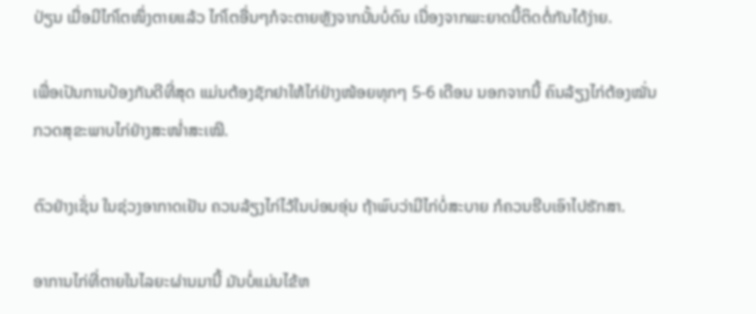ປ່ຽນ ເມື່ອມີໄກ່ໂຕໜຶ່ງຕາຍແລ້ວ ໄກ່ໂຕອື່ນໆກໍຈະຕາຍຫຼັງຈາກນັ້ນບໍ່ດົນ ເນື່ອງຈາກພະຍາດນີ້ຕິດຕໍ່ກັນໄດ້ງ່າຍ.

ເພື່ອເປັນການປ້ອງກັນດີທີ່ສຸດ ແມ່ນຕ້ອງຊັກຢາໃຫ້ໄກ່ຢ່າງໜ້ອຍທຸກໆ 5-6 ເດືອນ ນອກຈາກນີ້ ຄົນລ້ຽງໄກ່ຕ້ອງໝັ່ນກວດສຸຂະພາບໄກ່ຢ່າງສະໜ່ຳສະເໝີ.

ຕົວຢ່າງເຊັ່ນ ໃນຊ່ວງອາກາດເຢັນ ຄວນລ້ຽງໄກ່ໄວ້ໃນບ່ອນອຸ່ນ ຖ້າພົບວ່າມີໄກ່ບໍ່ສະບາຍ ກໍຄວນຮີບເອົາໄປຮັກສາ.

ອາການໄກ່ທີ່ຕາຍໃນໄລຍະຜ່ານມານີ້ ມັນບໍ່ແມ່ນໄຂ້ຫ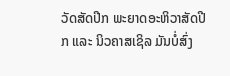ວັດສັດປີກ ພະຍາດອະຫິວາສັດປີກ ແລະ ນິວຄາສເຊິລ ມັນບໍ່ສົ່ງ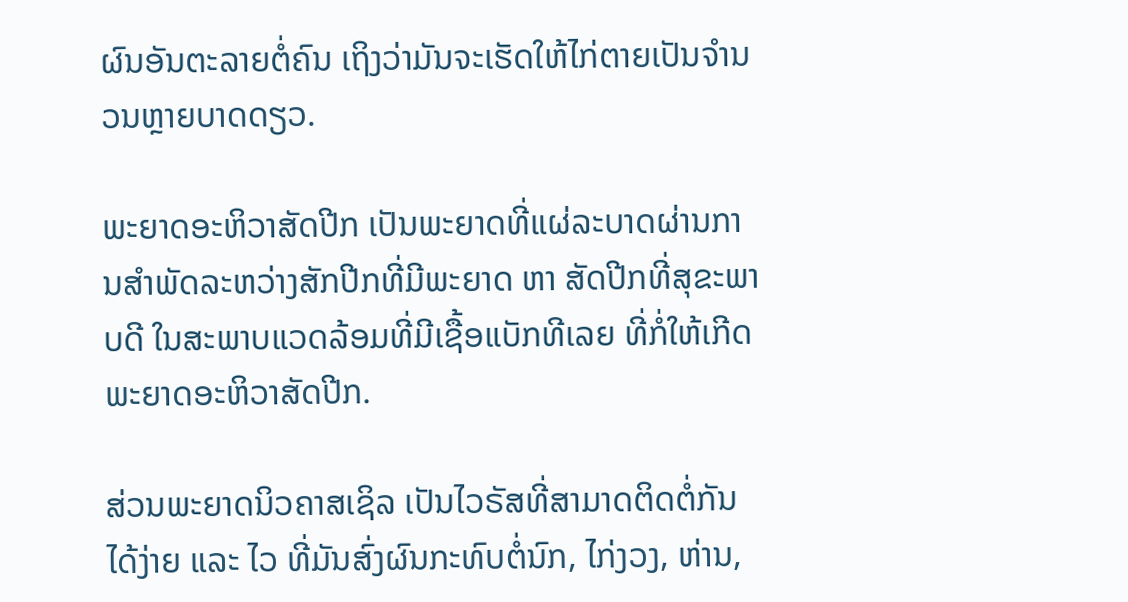ຜົນອັນຕະລາຍຕໍ່ຄົນ ເຖິງວ່າມັນຈະເຮັດໃຫ້ໄກ່ຕາຍເປັນຈຳນວນຫຼາຍບາດດຽວ.

ພະຍາດອະຫິວາສັດປີກ ເປັນພະຍາດທີ່ແຜ່ລະບາດຜ່ານການສຳພັດລະຫວ່າງສັກປີກທີ່ມີພະຍາດ ຫາ ສັດປີກທີ່ສຸຂະພາບດີ ໃນສະພາບແວດລ້ອມທີ່ມີເຊື້ອແບັກທີເລຍ ທີ່ກໍ່ໃຫ້ເກີດພະຍາດອະຫິວາສັດປີກ.

ສ່ວນພະຍາດນິວຄາສເຊິລ ເປັນໄວຣັສທີ່ສາມາດຕິດຕໍ່ກັນໄດ້ງ່າຍ ແລະ ໄວ ທີ່ມັນສົ່ງຜົນກະທົບຕໍ່ນົກ, ໄກ່ງວງ, ຫ່ານ,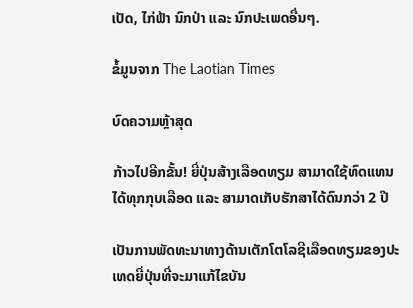ເປັດ, ໄກ່ຟ້າ ນົກປ່າ ແລະ ນົກປະເພດອື່ນໆ.

ຂໍ້ມູນຈາກ The Laotian Times

ບົດຄວາມຫຼ້າສຸດ

ກ້າວໄປອີກຂັ້ນ! ຍີ່ປຸ່ນສ້າງເລືອດທຽມ ສາມາດໃຊ້ທົດແທນໄດ້ທຸກກຸບເລືອດ ແລະ ສາມາດເກັບຮັກສາໄດ້ດົນກວ່າ 2 ປີ

ເປັນການພັດທະນາທາງດ້ານເຕັກໂຕໂລຊີເລືອດທຽມຂອງປະເທດຍີ່ປຸ່ນທີ່ຈະມາແກ້ໄຂບັນ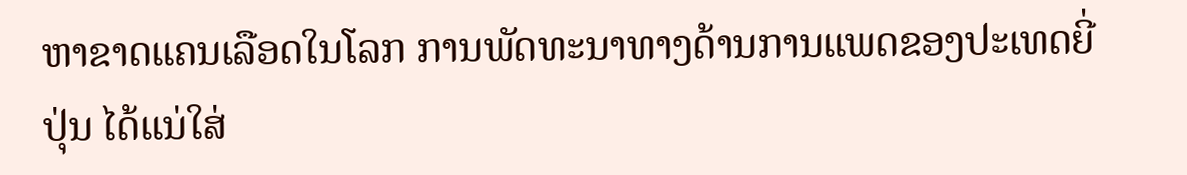ຫາຂາດແຄນເລືອດໃນໂລກ ການພັດທະນາທາງດ້ານການແພດຂອງປະເທດຍີ່ປຸ່ນ ໄດ້ແນ່ໃສ່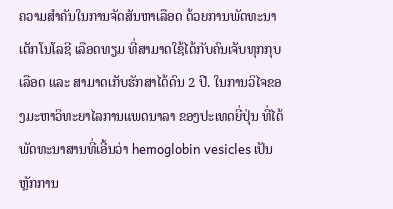ຄວາມສຳຄັນໃນການຈັດສັນຫາເລືອດ ດ້ວຍການພັດທະນາເຕັກໂນໂລຊີ ເລືອດທຽມ ທີ່ສາມາດໃຊ້ໄດ້ກັບຄົນເຈັບທຸກກຸບເລືອດ ແລະ ສາມາດເກັບຮັກສາໄດ້ດົນ 2 ປີ. ໃນການວິໄຈຂອງມະຫາວິທະຍາໄລການແພດນາລາ ຂອງປະເທດຍີ່ປຸ່ນ ທີ່ໄດ້ພັດທະນາສານທີ່ເອີ້ນວ່າ hemoglobin vesicles ເປັນຫຼັກການ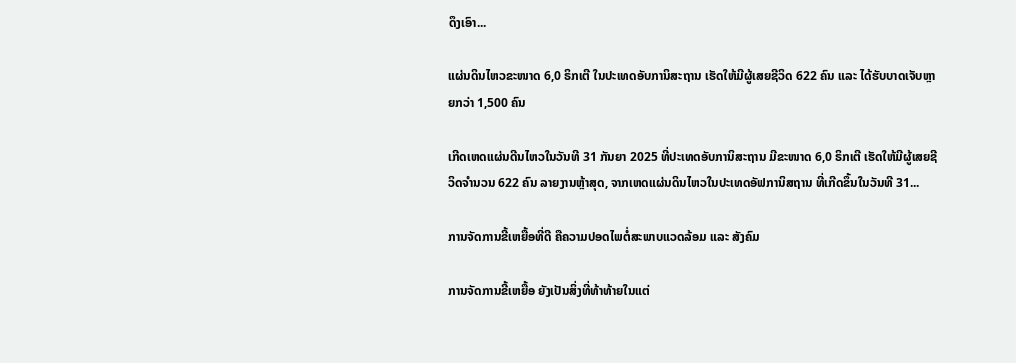ດຶງເອົາ...

ແຜ່ນດິນໄຫວຂະໜາດ 6,0 ຣິກເຕີ ໃນປະເທດອັບການິສະຖານ ເຮັດໃຫ້ມີຜູ້ເສຍຊີວິດ 622 ຄົນ ແລະ ໄດ້ຮັບບາດເຈັບຫຼາຍກວ່າ 1,500 ຄົນ

ເກີດເຫດແຜ່ນດີນໄຫວໃນວັນທີ 31 ກັນຍາ 2025 ທີ່ປະເທດອັບການິສະຖານ ມີຂະໜາດ 6,0 ຣິກເຕີ ເຮັດໃຫ້ມີຜູ້ເສຍຊີວິດຈໍານວນ 622 ຄົນ ລາຍງານຫຼ້າສຸດ, ຈາກເຫດແຜ່ນດິນໄຫວໃນປະເທດອັຟການິສຖານ ທີ່ເກີດຂຶ້ນໃນວັນທີ 31...

ການຈັດການຂີ້ເຫຍື້ອທີ່ດີ ຄືຄວາມປອດໄພຕໍ່ສະພາບແວດລ້ອມ ແລະ ສັງຄົມ

ການຈັດການຂີ້ເຫຍື້ອ ຍັງເປັນສິ່ງທີ່ທ້າທ້າຍໃນແຕ່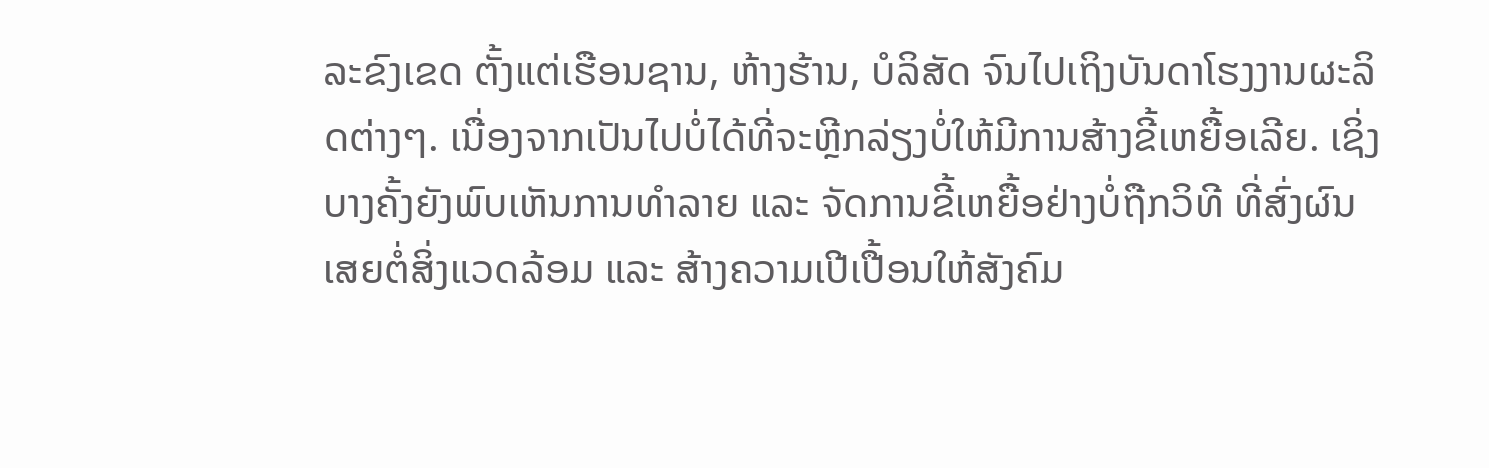ລະຂົງເຂດ ຕັ້ງແຕ່ເຮືອນຊານ, ຫ້າງຮ້ານ, ບໍລິສັດ ຈົນໄປເຖິງບັນດາໂຮງງານຜະລິດຕ່າງໆ. ເນື່ອງຈາກເປັນໄປບໍ່ໄດ້ທີ່ຈະຫຼີກລ່ຽງບໍ່ໃຫ້ມີການສ້າງຂີ້ເຫຍື້ອເລີຍ. ເຊິ່ງບາງຄັ້ງຍັງພົບເຫັນການທຳລາຍ ແລະ ຈັດການຂີ້ເຫຍື້ອຢ່າງບໍ່ຖືກວິທີ ທີ່ສົ່ງຜົນເສຍຕໍ່ສິ່ງແວດລ້ອມ ແລະ ສ້າງຄວາມເປີເປື້ອນໃຫ້ສັງຄົມ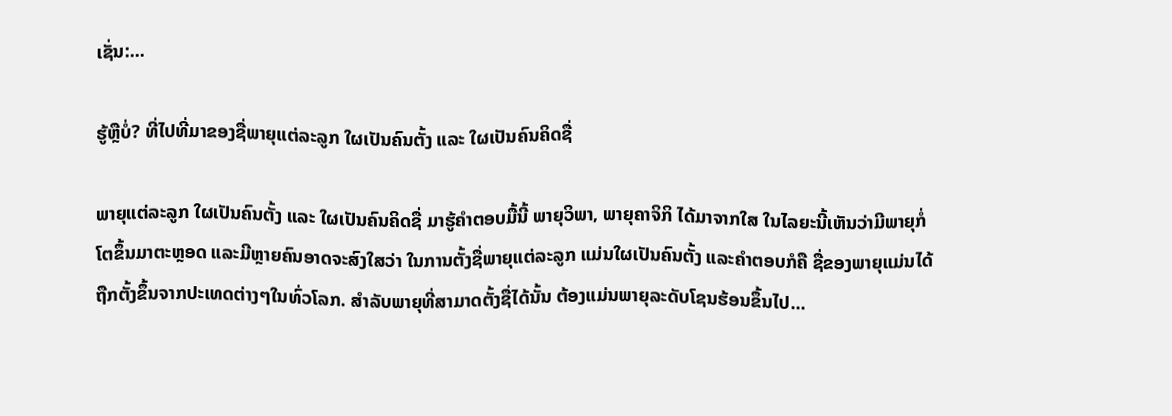ເຊັ່ນ:...

ຮູ້ຫຼືບໍ່? ທີ່ໄປທີ່ມາຂອງຊື່ພາຍຸແຕ່ລະລູກ ໃຜເປັນຄົນຕັ້ງ ແລະ ໃຜເປັນຄົນຄິດຊື່

ພາຍຸແຕ່ລະລູກ ໃຜເປັນຄົນຕັ້ງ ແລະ ໃຜເປັນຄົນຄິດຊື່ ມາຮູ້ຄຳຕອບມື້ນີ້ ພາຍຸວິພາ, ພາຍຸຄາຈິກິ ໄດ້ມາຈາກໃສ ໃນໄລຍະນີ້ເຫັນວ່າມີພາຍຸກໍ່ໂຕຂຶ້ນມາຕະຫຼອດ ແລະມີຫຼາຍຄົນອາດຈະສົງໃສວ່າ ໃນການຕັ້ງຊື່ພາຍຸແຕ່ລະລູກ ແມ່ນໃຜເປັນຄົນຕັ້ງ ແລະຄໍາຕອບກໍຄື ຊື່ຂອງພາຍຸແມ່ນໄດ້ຖືກຕັ້ງຂຶ້ນຈາກປະເທດຕ່າງໆໃນທົ່ວໂລກ. ສຳລັບພາຍຸທີ່ສາມາດຕັ້ງຊື່ໄດ້ນັ້ນ ຕ້ອງແມ່ນພາຍຸລະດັບໂຊນຮ້ອນຂຶ້ນໄປ...